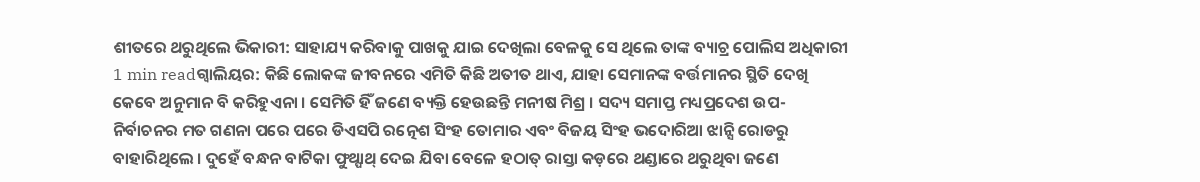ଶୀତରେ ଥରୁଥିଲେ ଭିକାରୀ: ସାହାଯ୍ୟ କରିବାକୁ ପାଖକୁ ଯାଇ ଦେଖିଲା ବେଳକୁ ସେ ଥିଲେ ତାଙ୍କ ବ୍ୟାଚ୍ର ପୋଲିସ ଅଧିକାରୀ
1 min readଗ୍ୱାଲିୟର: କିଛି ଲୋକଙ୍କ ଜୀବନରେ ଏମିତି କିଛି ଅତୀତ ଥାଏ, ଯାହା ସେମାନଙ୍କ ବର୍ତ୍ତମାନର ସ୍ଥିତି ଦେଖି କେବେ ଅନୁମାନ ବି କରିହୁଏନା । ସେମିତି ହିଁ ଜଣେ ବ୍ୟକ୍ତି ହେଉଛନ୍ତି ମନୀଷ ମିଶ୍ର । ସଦ୍ୟ ସମାପ୍ତ ମଧ୍ୟପ୍ରଦେଶ ଉପ-ନିର୍ବାଚନର ମତ ଗଣନା ପରେ ପରେ ଡିଏସପି ରତ୍ନେଶ ସିଂହ ତୋମାର ଏବଂ ବିଜୟ ସିଂହ ଭଦୋରିଆ ଝାନ୍ସି ରୋଡରୁ ବାହାରିଥିଲେ । ଦୁହେଁ ବନ୍ଧନ ବାଟିକା ଫୁଥ୍ପାଥ୍ ଦେଇ ଯିବା ବେଳେ ହଠାତ୍ ରାସ୍ତା କଡ଼ରେ ଥଣ୍ଡାରେ ଥରୁଥିବା ଜଣେ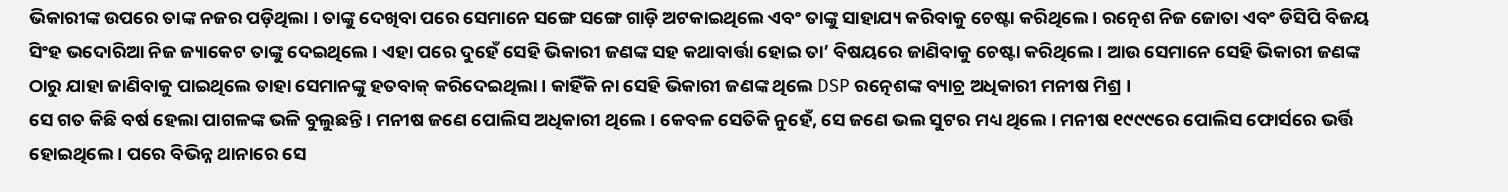ଭିକାରୀଙ୍କ ଉପରେ ତାଙ୍କ ନଜର ପଡ଼ିଥିଲା । ତାଙ୍କୁ ଦେଖିବା ପରେ ସେମାନେ ସଙ୍ଗେ ସଙ୍ଗେ ଗାଡ଼ି ଅଟକାଇଥିଲେ ଏବଂ ତାଙ୍କୁ ସାହାଯ୍ୟ କରିବାକୁ ଚେଷ୍ଟା କରିଥିଲେ । ରତ୍ନେଶ ନିଜ ଜୋତା ଏବଂ ଡିସିପି ବିଜୟ ସିଂହ ଭଦୋରିଆ ନିଜ ଜ୍ୟାକେଟ ତାଙ୍କୁ ଦେଇଥିଲେ । ଏହା ପରେ ଦୁହେଁ ସେହି ଭିକାରୀ ଜଣଙ୍କ ସହ କଥାବାର୍ତ୍ତା ହୋଇ ତା’ ବିଷୟରେ ଜାଣିବାକୁ ଚେଷ୍ଟା କରିଥିଲେ । ଆଉ ସେମାନେ ସେହି ଭିକାରୀ ଜଣଙ୍କ ଠାରୁ ଯାହା ଜାଣିବାକୁ ପାଇଥିଲେ ତାହା ସେମାନଙ୍କୁ ହତବାକ୍ କରିଦେଇଥିଲା । କାହିଁକି ନା ସେହି ଭିକାରୀ ଜଣଙ୍କ ଥିଲେ DSP ରତ୍ନେଶଙ୍କ ବ୍ୟାଚ୍ର ଅଧିକାରୀ ମନୀଷ ମିଶ୍ର ।
ସେ ଗତ କିଛି ବର୍ଷ ହେଲା ପାଗଳଙ୍କ ଭଳି ବୁଲୁଛନ୍ତି । ମନୀଷ ଜଣେ ପୋଲିସ ଅଧିକାରୀ ଥିଲେ । କେବଳ ସେତିକି ନୁହେଁ, ସେ ଜଣେ ଭଲ ସୁଟର ମଧ୍ୟ ଥିଲେ । ମନୀଷ ୧୯୯୯ରେ ପୋଲିସ ଫୋର୍ସରେ ଭର୍ତ୍ତି ହୋଇଥିଲେ । ପରେ ବିଭିନ୍ନ ଥାନାରେ ସେ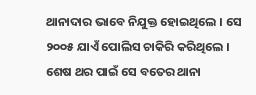ଥାନାଦାର ଭାବେ ନିଯୁକ୍ତ ହୋଇଥିଲେ । ସେ ୨୦୦୫ ଯାଏଁ ପୋଲିସ ଚାକିରି କରିଥିଲେ । ଶେଷ ଥର ପାଇଁ ସେ ବତେର ଥାନା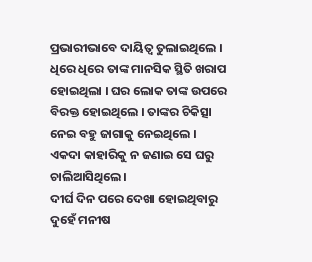ପ୍ରଭାରୀଭାବେ ଦାୟିତ୍ୱ ତୁଲାଇଥିଲେ । ଧିରେ ଧିରେ ତାଙ୍କ ମାନସିକ ସ୍ଥିତି ଖରାପ ହୋଇଥିଲା । ଘର ଲୋକ ତାଙ୍କ ଉପରେ ବିରକ୍ତ ହୋଇଥିଲେ । ତାଙ୍କର ଚିକିତ୍ସା ନେଇ ବହୁ ଜାଗାକୁ ନେଇଥିଲେ । ଏକଦା କାହାରିକୁ ନ ଜଣାଇ ସେ ଘରୁ ଚାଲିଆସିଥିଲେ ।
ଦୀର୍ଘ ଦିନ ପରେ ଦେଖା ହୋଇଥିବାରୁ ଦୁହେଁ ମନୀଷ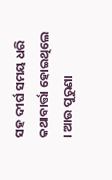ସହ ଦୀର୍ଘ ସମୟ ଧରି କଥାବାର୍ତ୍ତା ହୋଇଥିଲେ । ଆଉ ପୁରୁଣା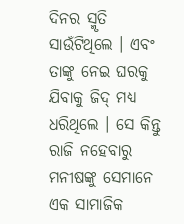ଦିନର ସ୍ମୃତି ସାଉଁଟିଥିଲେ । ଏବଂ ତାଙ୍କୁ ନେଇ ଘରକୁ ଯିବାକୁ ଜିଦ୍ ମଧ୍ୟ ଧରିଥିଲେ । ସେ କିନ୍ତୁ ରାଜି ନହେବାରୁ ମନୀଷଙ୍କୁ ସେମାନେ ଏକ ସାମାଜିକ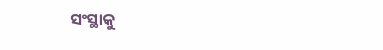ସଂସ୍ଥାକୁ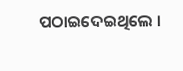ପଠାଇଦେଇଥିଲେ ।